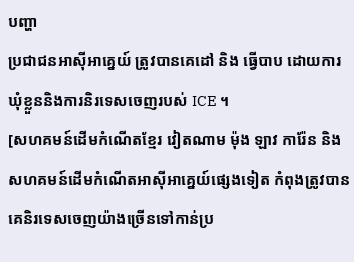បញ្ហា
ប្រជាជនអាស៊ីអាគ្នេយ៍ ត្រូវបានគេដៅ និង ធ្វើបាប ដោយការឃុំខ្លួននិងការនិរទេសចេញរបស់ ICE ។
[សហគមន៍ដើមកំណើតខ្មែរ វៀតណាម ម៉ុង ឡាវ ការ៉ែន និង សហគមន៍ដើមកំណើតអាស៊ីអាគ្នេយ៍ផ្សេងទៀត កំពុងត្រូវបានគេនិរទេសចេញយ៉ាងច្រើនទៅកាន់ប្រ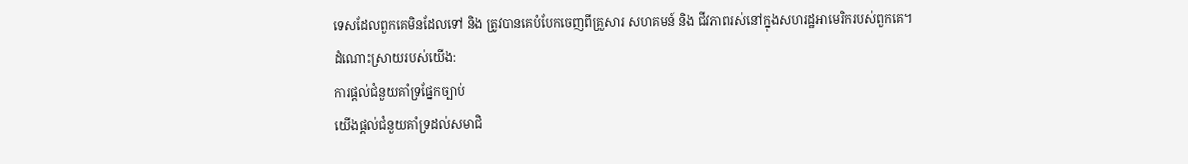ទេសដែលពួកគេមិនដែលទៅ និង ត្រូវបានគេបំបែកចេញពីគ្រួសារ សហគមន៍ និង ជីវភាពរស់នៅក្នុងសហរដ្ឋអាមេរិករបស់ពួកគេ។
ដំណោះស្រាយរបស់យើង:
ការផ្តល់ជំនួយគាំទ្រផ្នែកច្បាប់
យើងផ្តល់ជំនួយគាំទ្រដល់សមាជិ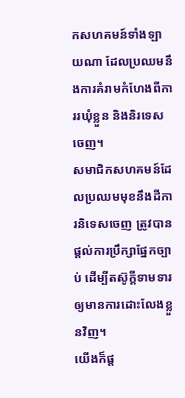កសហគមន៍ទាំងឡាយណា ដែលប្រឈមនឹងការគំរាមកំហែងពីការរឃុំខ្លួន និងនិរទេសចេញ។
សមាជិកសហគមន៍ដែលប្រឈមមុខនឹងដីការនិទេសចេញ ត្រូវបានផ្តល់ការប្រឹក្សាផ្នែកច្បាប់ ដើម្បីតស៊ូក្តីទាមទារឲ្យមានការដោះលែងខ្លួនវិញ។
យើងក៏ផ្ត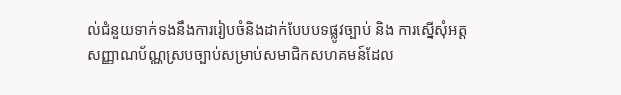ល់ជំនួយទាក់ទងនឹងការរៀបចំនិងដាក់បែបបទផ្លូវច្បាប់ និង ការស្នើសុំអត្តសញ្ញាណប័ណ្ណស្របច្បាប់សម្រាប់សមាជិកសហគមន៍ដែល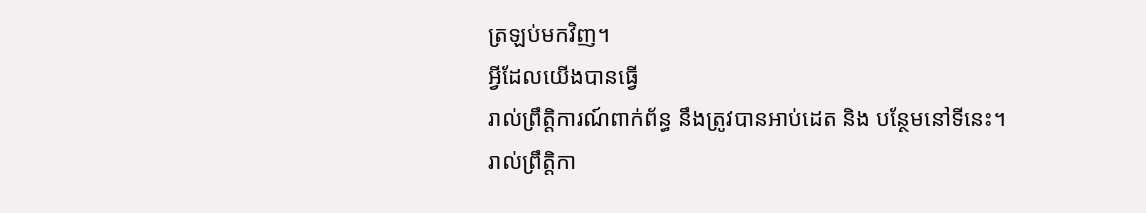ត្រឡប់មកវិញ។
អ្វីដែលយើងបានធ្វើ
រាល់ព្រឹត្តិការណ៍ពាក់ព័ន្ធ នឹងត្រូវបានអាប់ដេត និង បន្ថែមនៅទីនេះ។
រាល់ព្រឹត្តិកា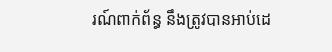រណ៍ពាក់ព័ន្ធ នឹងត្រូវបានអាប់ដេ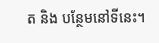ត និង បន្ថែមនៅទីនេះ។